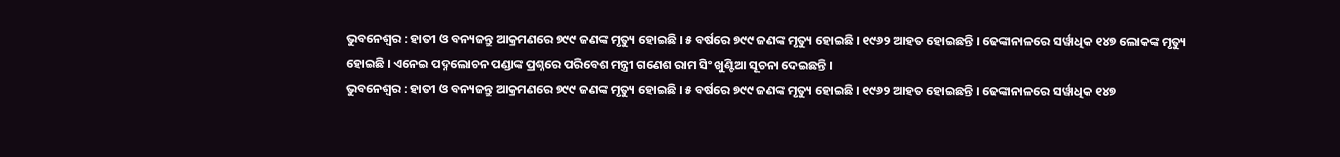ଭୁବନେଶ୍ୱର : ହାତୀ ଓ ବନ୍ୟଜନ୍ତୁ ଆକ୍ରମଣରେ ୭୯୯ ଜଣଙ୍କ ମୃତ୍ୟୁ ହୋଇଛି । ୫ ବର୍ଷରେ ୭୯୯ ଜଣଙ୍କ ମୃତ୍ୟୁ ହୋଇଛି । ୧୯୬୨ ଆହତ ହୋଇଛନ୍ତି । ଢେଙ୍କାନାଳରେ ସର୍ୱାଧିକ ୧୪୭ ଲୋକଙ୍କ ମୃତ୍ୟୁ ହୋଇଛି । ଏନେଇ ପଦ୍ନଲୋଚନ ପଣ୍ଡାଙ୍କ ପ୍ରଶ୍ନରେ ପରିବେଶ ମନ୍ତ୍ରୀ ଗଣେଶ ରାମ ସିଂ ଖୁଣ୍ଟିଆ ସୂଚନା ଦେଇଛନ୍ତି ।
ଭୁବନେଶ୍ୱର : ହାତୀ ଓ ବନ୍ୟଜନ୍ତୁ ଆକ୍ରମଣରେ ୭୯୯ ଜଣଙ୍କ ମୃତ୍ୟୁ ହୋଇଛି । ୫ ବର୍ଷରେ ୭୯୯ ଜଣଙ୍କ ମୃତ୍ୟୁ ହୋଇଛି । ୧୯୬୨ ଆହତ ହୋଇଛନ୍ତି । ଢେଙ୍କାନାଳରେ ସର୍ୱାଧିକ ୧୪୭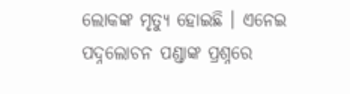ଲୋକଙ୍କ ମୃତ୍ୟୁ ହୋଇଛି । ଏନେଇ ପଦ୍ନଲୋଚନ ପଣ୍ଡାଙ୍କ ପ୍ରଶ୍ନରେ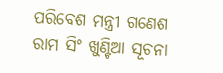ପରିବେଶ ମନ୍ତ୍ରୀ ଗଣେଶ ରାମ ସିଂ ଖୁଣ୍ଟିଆ ସୂଚନା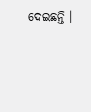ଦେଇଛନ୍ତି ।